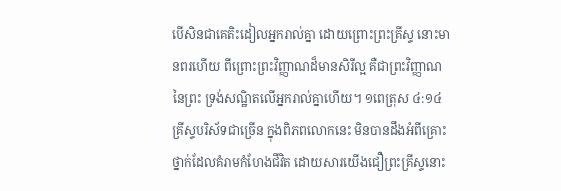បើសិនជាគេតិះដៀលអ្នករាល់គ្នា ដោយព្រោះព្រះគ្រីស្ទ នោះមានពរហើយ ពីព្រោះព្រះវិញ្ញាណដ៏មានសិរីល្អ គឺជាព្រះវិញ្ញាណនៃព្រះ ទ្រង់សណ្ឋិតលើអ្នករាល់គ្នាហើយ។ ១ពេត្រុស ៤:១៤
គ្រីស្ទបរិស័ទជាច្រើន ក្នុងពិភពលោកនេះ មិនបានដឹងអំពីគ្រោះថ្នាក់ដែលគំរាមកំហែងជីវិត ដោយសារយើងជឿព្រះគ្រីស្ទនោះ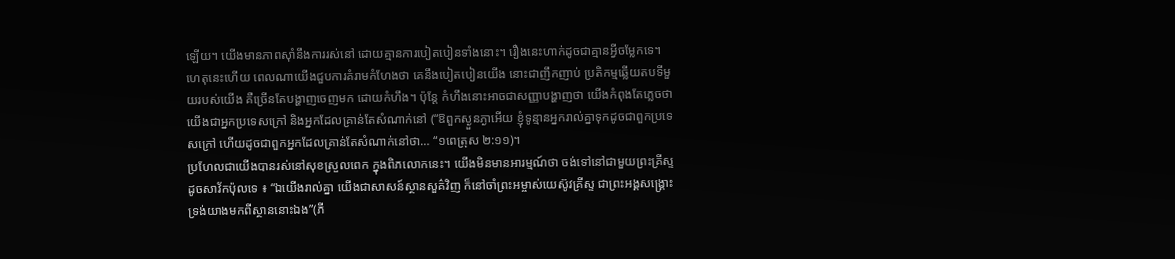ឡើយ។ យើងមានភាពស៊ាំនឹងការរស់នៅ ដោយគ្មានការបៀតបៀនទាំងនោះ។ រឿងនេះហាក់ដូចជាគ្មានអ្វីចម្លែកទេ។
ហេតុនេះហើយ ពេលណាយើងជួបការគំរាមកំហែងថា គេនឹងបៀតបៀនយើង នោះជាញឹកញាប់ ប្រតិកម្មឆ្លើយតបទីមួយរបស់យើង គឺច្រើនតែបង្ហាញចេញមក ដោយកំហឹង។ ប៉ុន្តែ កំហឹងនោះអាចជាសញ្ញាបង្ហាញថា យើងកំពុងតែភ្លេចថា យើងជាអ្នកប្រទេសក្រៅ និងអ្នកដែលគ្រាន់តែសំណាក់នៅ (“ឱពួកស្ងួនភ្ងាអើយ ខ្ញុំទូន្មានអ្នករាល់គ្នាទុកដូចជាពួកប្រទេសក្រៅ ហើយដូចជាពួកអ្នកដែលគ្រាន់តែសំណាក់នៅថា… “១ពេត្រុស ២:១១)។
ប្រហែលជាយើងបានរស់នៅសុខស្រួលពេក ក្នុងពិភលោកនេះ។ យើងមិនមានអារម្មណ៍ថា ចង់ទៅនៅជាមួយព្រះគ្រីស្ទ ដូចសាវ័កប៉ុលទេ ៖ “ឯយើងរាល់គ្នា យើងជាសាសន៍ស្ថានសួគ៌វិញ ក៏នៅចាំព្រះអម្ចាស់យេស៊ូវគ្រីស្ទ ជាព្រះអង្គសង្គ្រោះ ទ្រង់យាងមកពីស្ថាននោះឯង”(ភី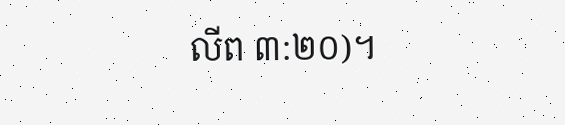លីព ៣:២០)។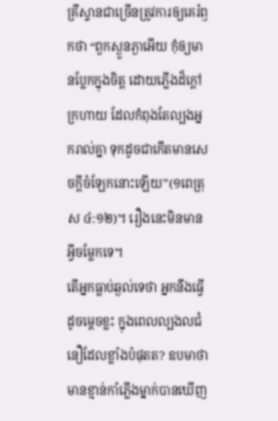គ្រីស្ទានជាច្រើនត្រូវការឲ្យគេរំឭកថា “ពួកស្ងួនភ្ងាអើយ កុំឲ្យមានប្លែកក្នុងចិត្ត ដោយភ្លើងដ៏ក្តៅក្រហាយ ដែលកំពុងតែល្បងអ្នករាល់គ្នា ទុកដូចជាកើតមានសេចក្តីចំឡែកនោះឡើយ”(១ពេត្រុស ៤:១២)។ រឿងនេះមិនមានអ្វីចម្លែកទេ។
តើអ្នកធ្លាប់ឆ្ងល់ទេថា អ្នកនឹងធ្វើដូចម្តេចខ្លះ ក្នុងពេលល្បងលជំនឿដែលខ្លាំងបំផុតត? ឧបមាថា មានខ្មាន់កាំភ្លើងម្នាក់បានឃើញ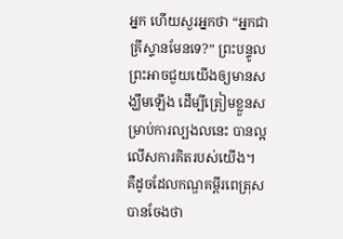អ្នក ហើយសួរអ្នកថា “អ្នកជាគ្រីស្ទានមែនទេ?” ព្រះបន្ទូលព្រះអាចជួយយើងឲ្យមានសង្ឃឹមឡើង ដើម្បីត្រៀមខ្លួនសម្រាប់ការល្បងលនេះ បានល្អលើសការគិតរបស់យើង។
គឺដូចដែលកណ្ឌគម្ពីរពេត្រុសបានចែងថា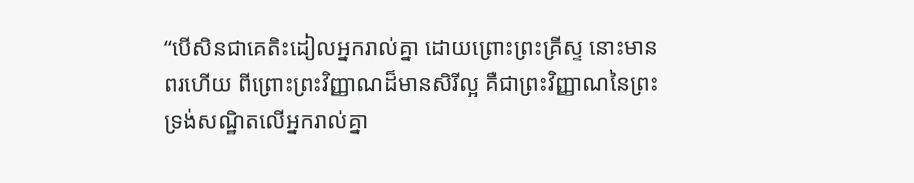“បើសិនជាគេតិះដៀលអ្នករាល់គ្នា ដោយព្រោះព្រះគ្រីស្ទ នោះមានពរហើយ ពីព្រោះព្រះវិញ្ញាណដ៏មានសិរីល្អ គឺជាព្រះវិញ្ញាណនៃព្រះ ទ្រង់សណ្ឋិតលើអ្នករាល់គ្នា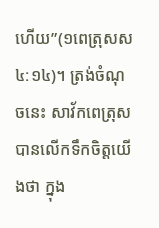ហើយ”(១ពេត្រុសស ៤:១៤)។ ត្រង់ចំណុចនេះ សាវ័កពេត្រុសបានលើកទឹកចិត្តយើងថា ក្នុង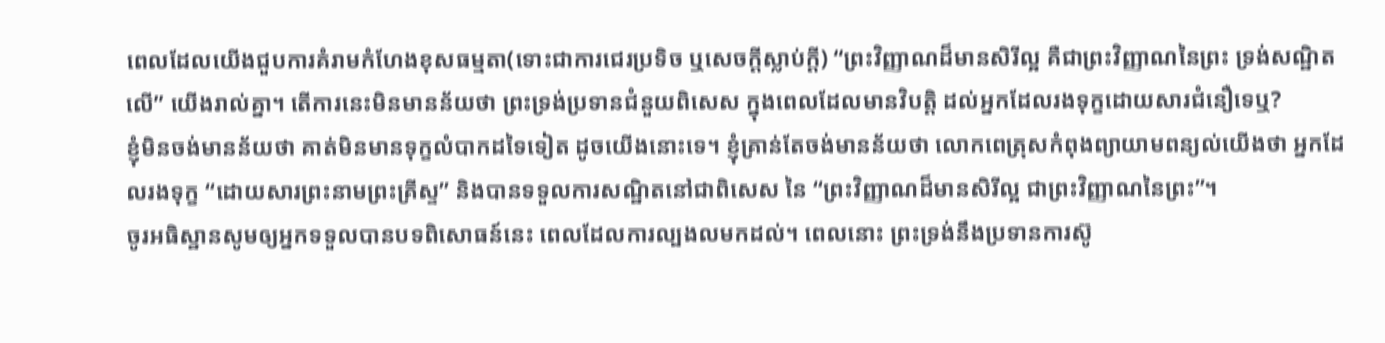ពេលដែលយើងជួបការគំរាមកំហែងខុសធម្មតា(ទោះជាការជេរប្រទិច ឬសេចក្តីស្លាប់ក្តី) “ព្រះវិញ្ញាណដ៏មានសិរីល្អ គឺជាព្រះវិញ្ញាណនៃព្រះ ទ្រង់សណ្ឋិតលើ” យើងរាល់គ្នា។ តើការនេះមិនមានន័យថា ព្រះទ្រង់ប្រទានជំនួយពិសេស ក្នុងពេលដែលមានវិបត្តិ ដល់អ្នកដែលរងទុក្ខដោយសារជំនឿទេឬ?
ខ្ញុំមិនចង់មានន័យថា គាត់មិនមានទុក្ខលំបាកដទៃទៀត ដូចយើងនោះទេ។ ខ្ញុំគ្រាន់តែចង់មានន័យថា លោកពេត្រុសកំពុងព្យាយាមពន្យល់យើងថា អ្នកដែលរងទុក្ខ “ដោយសារព្រះនាមព្រះគ្រីស្ទ” និងបានទទួលការសណ្ឋិតនៅជាពិសេស នៃ “ព្រះវិញ្ញាណដ៏មានសិរីល្អ ជាព្រះវិញ្ញាណនៃព្រះ”។
ចូរអធិស្ឋានសូមឲ្យអ្នកទទួលបានបទពិសោធន៍នេះ ពេលដែលការល្បងលមកដល់។ ពេលនោះ ព្រះទ្រង់នឹងប្រទានការស៊ូ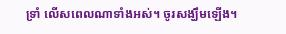ទ្រាំ លើសពេលណាទាំងអស់។ ចូរសង្ឃឹមឡើង។